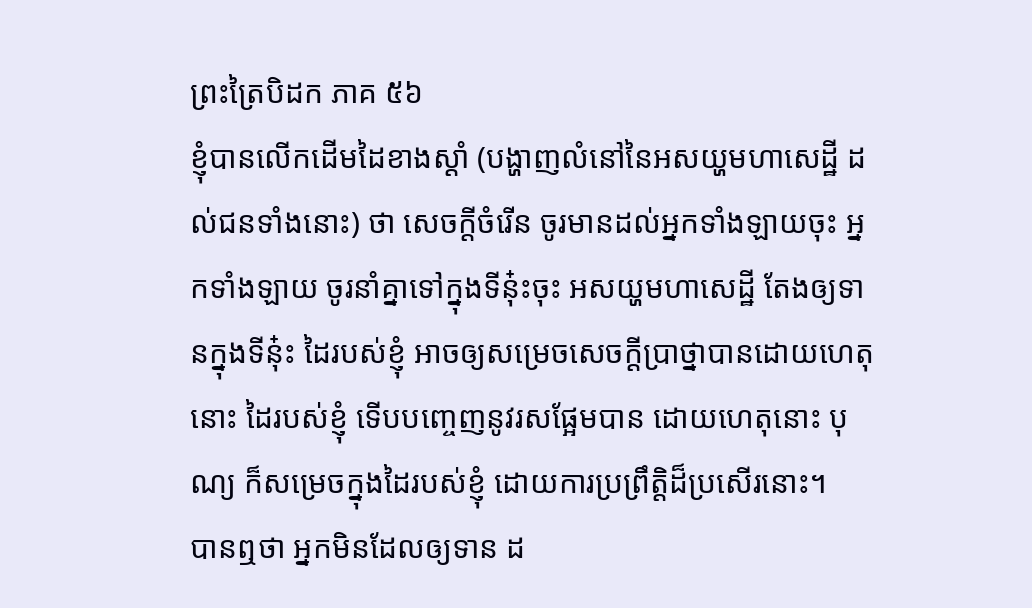ព្រះត្រៃបិដក ភាគ ៥៦
ខ្ញុំបានលើកដើមដៃខាងស្ដាំ (បង្ហាញលំនៅនៃអសយ្ហមហាសេដ្ឋី ដល់ជនទាំងនោះ) ថា សេចក្ដីចំរើន ចូរមានដល់អ្នកទាំងឡាយចុះ អ្នកទាំងឡាយ ចូរនាំគ្នាទៅក្នុងទីនុ៎ះចុះ អសយ្ហមហាសេដ្ឋី តែងឲ្យទានក្នុងទីនុ៎ះ ដៃរបស់ខ្ញុំ អាចឲ្យសម្រេចសេចក្ដីប្រាថ្នាបានដោយហេតុនោះ ដៃរបស់ខ្ញុំ ទើបបញ្ចេញនូវរសផ្អែមបាន ដោយហេតុនោះ បុណ្យ ក៏សម្រេចក្នុងដៃរបស់ខ្ញុំ ដោយការប្រព្រឹត្តិដ៏ប្រសើរនោះ។
បានឮថា អ្នកមិនដែលឲ្យទាន ដ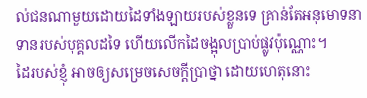ល់ជនណាមួយដោយដៃទាំងឡាយរបស់ខ្លួនទេ គ្រាន់តែអនុមោទនាទានរបស់បុគ្គលដទៃ ហើយលើកដៃចង្អុលប្រាប់ផ្លូវប៉ុណ្ណោះ។
ដៃរបស់ខ្ញុំ អាចឲ្យសម្រេចសេចក្ដីប្រាថ្នា ដោយហេតុនោះ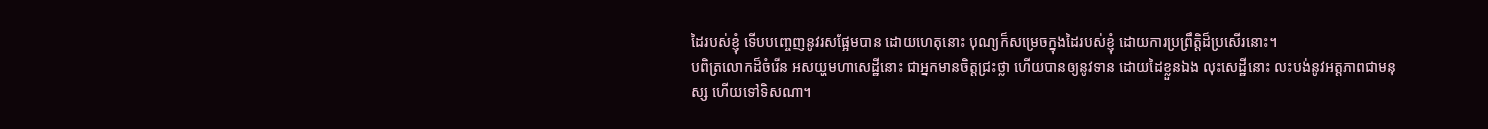ដៃរបស់ខ្ញុំ ទើបបញ្ចេញនូវរសផ្អែមបាន ដោយហេតុនោះ បុណ្យក៏សម្រេចក្នុងដៃរបស់ខ្ញុំ ដោយការប្រព្រឹត្តិដ៏ប្រសើរនោះ។
បពិត្រលោកដ៏ចំរើន អសយ្ហមហាសេដ្ឋីនោះ ជាអ្នកមានចិត្តជ្រះថ្លា ហើយបានឲ្យនូវទាន ដោយដៃខ្លួនឯង លុះសេដ្ឋីនោះ លះបង់នូវអត្តភាពជាមនុស្ស ហើយទៅទិសណា។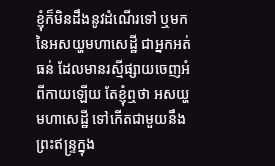ខ្ញុំក៏មិនដឹងនូវដំណើរទៅ ឬមក នៃអសយ្ហមហាសេដ្ឋី ជាអ្នកអត់ធន់ ដែលមានរស្មីផ្សាយចេញអំពីកាយឡើយ តែខ្ញុំឮថា អសយ្ហមហាសេដ្ឋី ទៅកើតជាមួយនឹងព្រះឥន្រ្ទក្នុង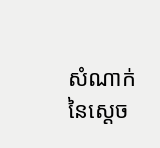សំណាក់នៃស្ដេច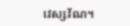វេស្សវ័ណ។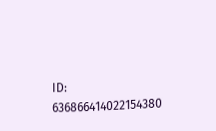ID: 636866414022154380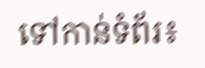ទៅកាន់ទំព័រ៖